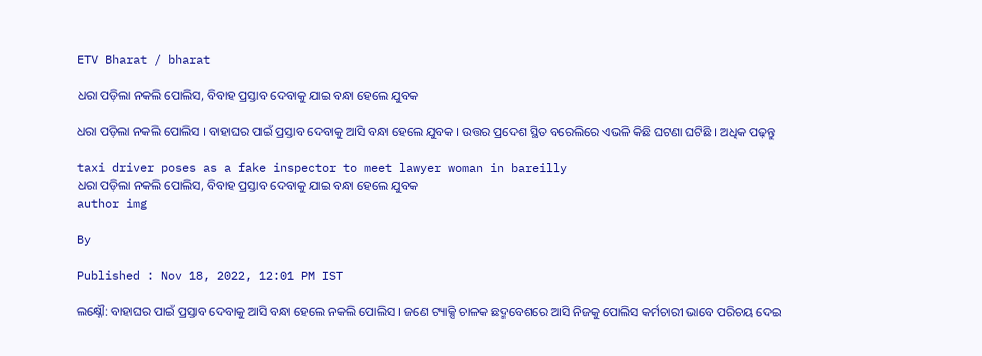ETV Bharat / bharat

ଧରା ପଡ଼ିଲା ନକଲି ପୋଲିସ, ବିବାହ ପ୍ରସ୍ତାବ ଦେବାକୁ ଯାଇ ବନ୍ଧା ହେଲେ ଯୁବକ

ଧରା ପଡ଼ିଲା ନକଲି ପୋଲିସ । ବାହାଘର ପାଇଁ ପ୍ରସ୍ତାବ ଦେବାକୁ ଆସି ବନ୍ଧା ହେଲେ ଯୁବକ । ଉତ୍ତର ପ୍ରଦେଶ ସ୍ଥିତ ବରେଲିରେ ଏଭଳି କିଛି ଘଟଣା ଘଟିଛି । ଅଧିକ ପଢ଼ନ୍ତୁ

taxi driver poses as a fake inspector to meet lawyer woman in bareilly
ଧରା ପଡ଼ିଲା ନକଲି ପୋଲିସ, ବିବାହ ପ୍ରସ୍ତାବ ଦେବାକୁ ଯାଇ ବନ୍ଧା ହେଲେ ଯୁବକ
author img

By

Published : Nov 18, 2022, 12:01 PM IST

ଲକ୍ଷ୍ନୌ: ବାହାଘର ପାଇଁ ପ୍ରସ୍ତାବ ଦେବାକୁ ଆସି ବନ୍ଧା ହେଲେ ନକଲି ପୋଲିସ । ଜଣେ ଟ୍ୟାକ୍ସି ଚାଳକ ଛଦ୍ମବେଶରେ ଆସି ନିଜକୁ ପୋଲିସ କର୍ମଚାରୀ ଭାବେ ପରିଚୟ ଦେଇ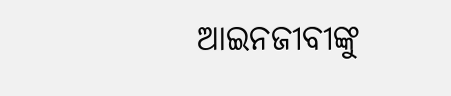ଆଇନଜୀବୀଙ୍କୁ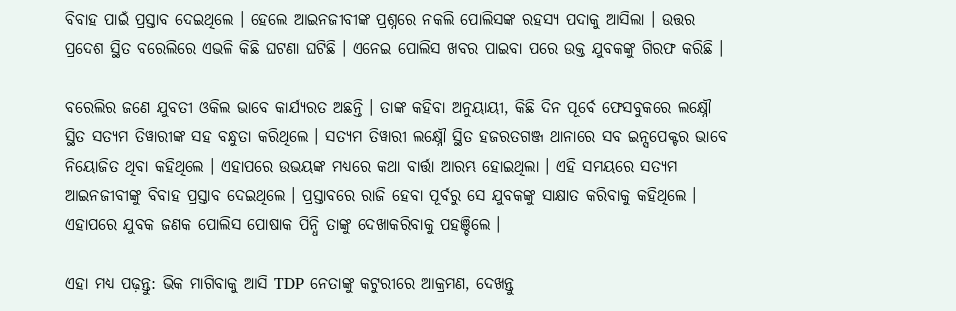ବିବାହ ପାଇଁ ପ୍ରସ୍ତାବ ଦେଇଥିଲେ । ହେଲେ ଆଇନଜୀବୀଙ୍କ ପ୍ରଶ୍ନରେ ନକଲି ପୋଲିସଙ୍କ ରହସ୍ୟ ପଦାକୁ ଆସିଲା । ଉତ୍ତର ପ୍ରଦେଶ ସ୍ଥିତ ବରେଲିରେ ଏଭଳି କିଛି ଘଟଣା ଘଟିଛି । ଏନେଇ ପୋଲିସ ଖବର ପାଇବା ପରେ ଉକ୍ତ ଯୁବକଙ୍କୁ ଗିରଫ କରିଛି ।

ବରେଲିର ଜଣେ ଯୁବତୀ ଓକିଲ ଭାବେ କାର୍ଯ୍ୟରତ ଅଛନ୍ତି । ତାଙ୍କ କହିବା ଅନୁୟାୟୀ, କିଛି ଦିନ ପୂର୍ବେ ଫେସବୁକରେ ଲକ୍ଷ୍ନୌ ସ୍ଥିତ ସତ୍ୟମ ତିୱାରୀଙ୍କ ସହ ବନ୍ଧୁତା କରିଥିଲେ । ସତ୍ୟମ ତିୱାରୀ ଲକ୍ଷ୍ନୌ ସ୍ଥିତ ହଜରତଗଞ୍ଜ ଥାନାରେ ସବ ଇନ୍ସପେକ୍ଟର ଭାବେ ନିୟୋଜିତ ଥିବା କହିଥିଲେ । ଏହାପରେ ଉଭୟଙ୍କ ମଧ୍ୟରେ କଥା ବାର୍ତ୍ତା ଆରମ୍ଭ ହୋଇଥିଲା । ଏହି ସମୟରେ ସତ୍ୟମ ଆଇନଜୀବୀଙ୍କୁ ବିବାହ ପ୍ରସ୍ତାବ ଦେଇଥିଲେ । ପ୍ରସ୍ତାବରେ ରାଜି ହେବା ପୂର୍ବରୁ ସେ ଯୁବକଙ୍କୁ ସାକ୍ଷାତ କରିବାକୁ କହିଥିଲେ । ଏହାପରେ ଯୁବକ ଜଣକ ପୋଲିସ ପୋଷାକ ପିନ୍ଧି ତାଙ୍କୁ ଦେଖାକରିବାକୁ ପହଞ୍ଚିଲେ ।

ଏହା ମଧ୍ୟ ପଢ଼ନ୍ତୁ: ଭିକ ମାଗିବାକୁ ଆସି TDP ନେତାଙ୍କୁ କଟୁରୀରେ ଆକ୍ରମଣ, ଦେଖନ୍ତୁ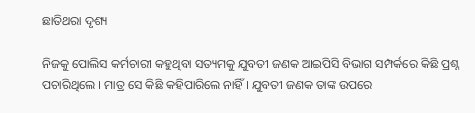ଛାତିଥରା ଦୃଶ୍ୟ

ନିଜକୁ ପୋଲିସ କର୍ମଚାରୀ କହୁଥିବା ସତ୍ୟମକୁ ଯୁବତୀ ଜଣକ ଆଇପିସି ବିଭାଗ ସମ୍ପର୍କରେ କିଛି ପ୍ରଶ୍ନ ପଚାରିଥିଲେ । ମାତ୍ର ସେ କିଛି କହିପାରିଲେ ନାହିଁ । ଯୁବତୀ ଜଣକ ତାଙ୍କ ଉପରେ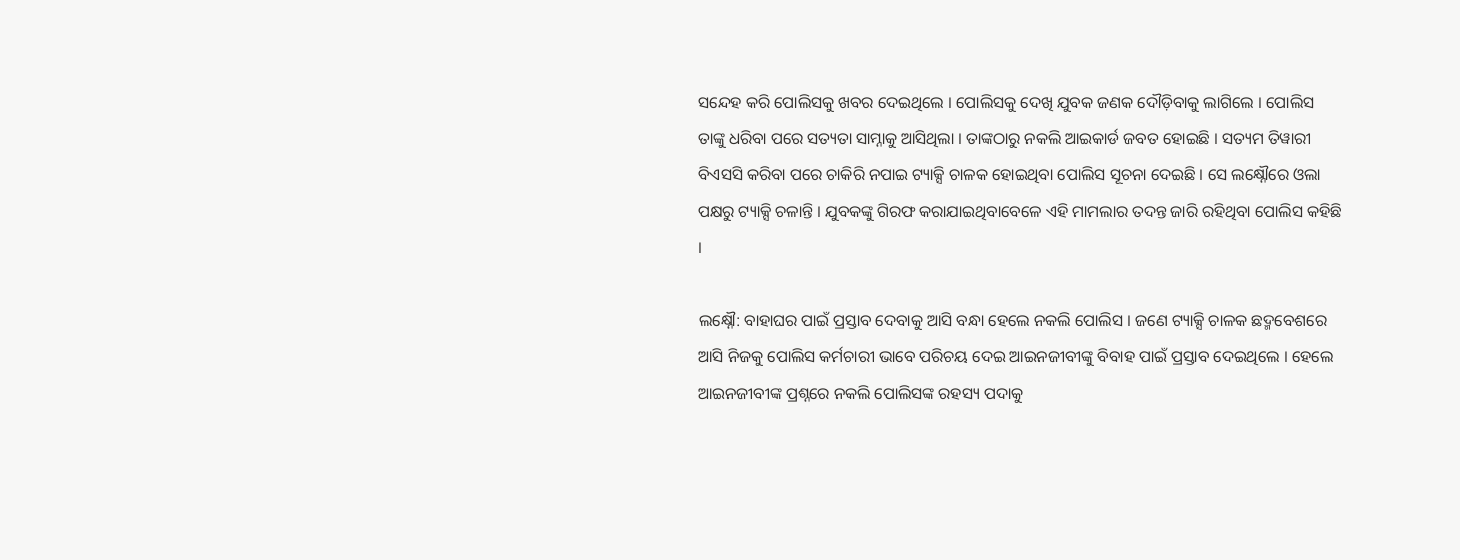ସନ୍ଦେହ କରି ପୋଲିସକୁ ଖବର ଦେଇଥିଲେ । ପୋଲିସକୁ ଦେଖି ଯୁବକ ଜଣକ ଦୌଡ଼ିବାକୁ ଲାଗିଲେ । ପୋଲିସ ତାଙ୍କୁ ଧରିବା ପରେ ସତ୍ୟତା ସାମ୍ନାକୁ ଆସିଥିଲା । ତାଙ୍କଠାରୁ ନକଲି ଆଇକାର୍ଡ ଜବତ ହୋଇଛି । ସତ୍ୟମ ତିୱାରୀ ବିଏସସି କରିବା ପରେ ଚାକିରି ନପାଇ ଟ୍ୟାକ୍ସି ଚାଳକ ହୋଇଥିବା ପୋଲିସ ସୂଚନା ଦେଇଛି । ସେ ଲକ୍ଷ୍ନୌରେ ଓଲା ପକ୍ଷରୁ ଟ୍ୟାକ୍ସି ଚଳାନ୍ତି । ଯୁବକଙ୍କୁ ଗିରଫ କରାଯାଇଥିବାବେଳେ ଏହି ମାମଲାର ତଦନ୍ତ ଜାରି ରହିଥିବା ପୋଲିସ କହିଛି ।

ଲକ୍ଷ୍ନୌ: ବାହାଘର ପାଇଁ ପ୍ରସ୍ତାବ ଦେବାକୁ ଆସି ବନ୍ଧା ହେଲେ ନକଲି ପୋଲିସ । ଜଣେ ଟ୍ୟାକ୍ସି ଚାଳକ ଛଦ୍ମବେଶରେ ଆସି ନିଜକୁ ପୋଲିସ କର୍ମଚାରୀ ଭାବେ ପରିଚୟ ଦେଇ ଆଇନଜୀବୀଙ୍କୁ ବିବାହ ପାଇଁ ପ୍ରସ୍ତାବ ଦେଇଥିଲେ । ହେଲେ ଆଇନଜୀବୀଙ୍କ ପ୍ରଶ୍ନରେ ନକଲି ପୋଲିସଙ୍କ ରହସ୍ୟ ପଦାକୁ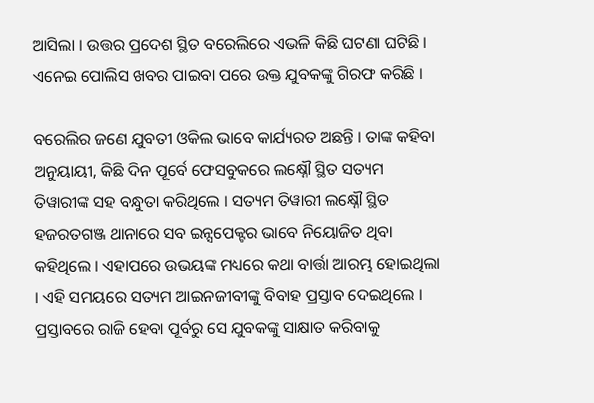ଆସିଲା । ଉତ୍ତର ପ୍ରଦେଶ ସ୍ଥିତ ବରେଲିରେ ଏଭଳି କିଛି ଘଟଣା ଘଟିଛି । ଏନେଇ ପୋଲିସ ଖବର ପାଇବା ପରେ ଉକ୍ତ ଯୁବକଙ୍କୁ ଗିରଫ କରିଛି ।

ବରେଲିର ଜଣେ ଯୁବତୀ ଓକିଲ ଭାବେ କାର୍ଯ୍ୟରତ ଅଛନ୍ତି । ତାଙ୍କ କହିବା ଅନୁୟାୟୀ, କିଛି ଦିନ ପୂର୍ବେ ଫେସବୁକରେ ଲକ୍ଷ୍ନୌ ସ୍ଥିତ ସତ୍ୟମ ତିୱାରୀଙ୍କ ସହ ବନ୍ଧୁତା କରିଥିଲେ । ସତ୍ୟମ ତିୱାରୀ ଲକ୍ଷ୍ନୌ ସ୍ଥିତ ହଜରତଗଞ୍ଜ ଥାନାରେ ସବ ଇନ୍ସପେକ୍ଟର ଭାବେ ନିୟୋଜିତ ଥିବା କହିଥିଲେ । ଏହାପରେ ଉଭୟଙ୍କ ମଧ୍ୟରେ କଥା ବାର୍ତ୍ତା ଆରମ୍ଭ ହୋଇଥିଲା । ଏହି ସମୟରେ ସତ୍ୟମ ଆଇନଜୀବୀଙ୍କୁ ବିବାହ ପ୍ରସ୍ତାବ ଦେଇଥିଲେ । ପ୍ରସ୍ତାବରେ ରାଜି ହେବା ପୂର୍ବରୁ ସେ ଯୁବକଙ୍କୁ ସାକ୍ଷାତ କରିବାକୁ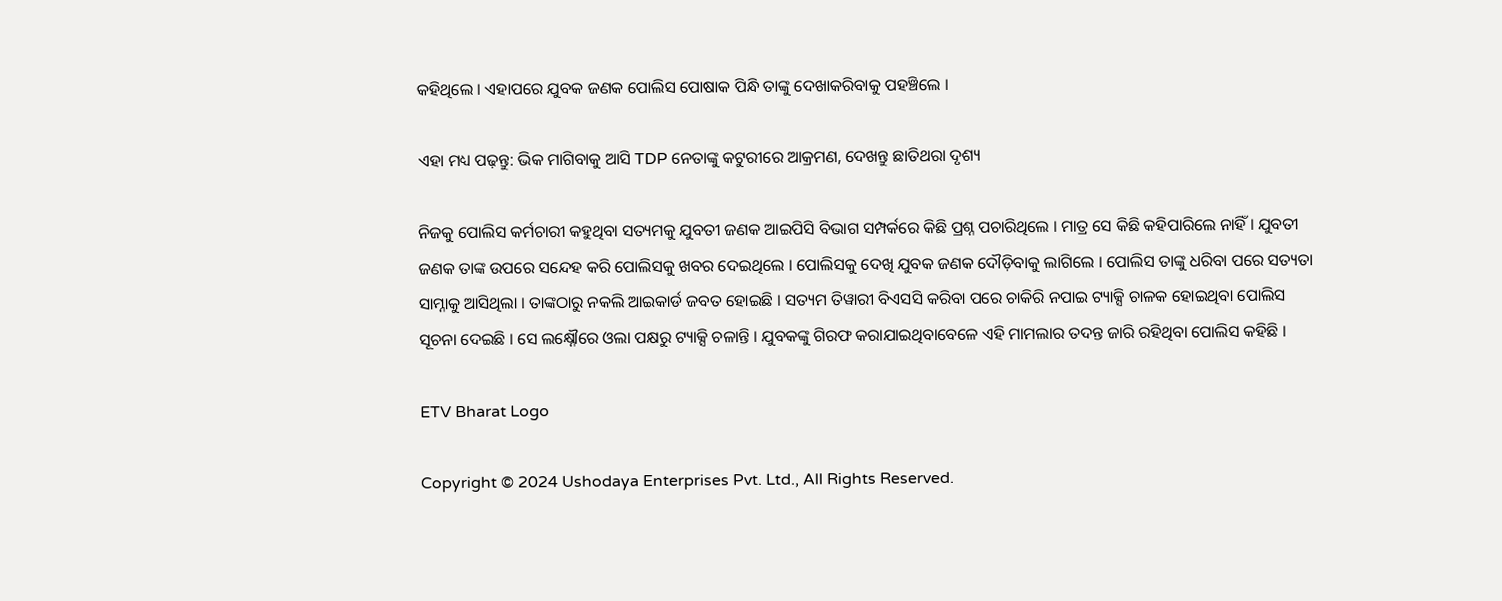କହିଥିଲେ । ଏହାପରେ ଯୁବକ ଜଣକ ପୋଲିସ ପୋଷାକ ପିନ୍ଧି ତାଙ୍କୁ ଦେଖାକରିବାକୁ ପହଞ୍ଚିଲେ ।

ଏହା ମଧ୍ୟ ପଢ଼ନ୍ତୁ: ଭିକ ମାଗିବାକୁ ଆସି TDP ନେତାଙ୍କୁ କଟୁରୀରେ ଆକ୍ରମଣ, ଦେଖନ୍ତୁ ଛାତିଥରା ଦୃଶ୍ୟ

ନିଜକୁ ପୋଲିସ କର୍ମଚାରୀ କହୁଥିବା ସତ୍ୟମକୁ ଯୁବତୀ ଜଣକ ଆଇପିସି ବିଭାଗ ସମ୍ପର୍କରେ କିଛି ପ୍ରଶ୍ନ ପଚାରିଥିଲେ । ମାତ୍ର ସେ କିଛି କହିପାରିଲେ ନାହିଁ । ଯୁବତୀ ଜଣକ ତାଙ୍କ ଉପରେ ସନ୍ଦେହ କରି ପୋଲିସକୁ ଖବର ଦେଇଥିଲେ । ପୋଲିସକୁ ଦେଖି ଯୁବକ ଜଣକ ଦୌଡ଼ିବାକୁ ଲାଗିଲେ । ପୋଲିସ ତାଙ୍କୁ ଧରିବା ପରେ ସତ୍ୟତା ସାମ୍ନାକୁ ଆସିଥିଲା । ତାଙ୍କଠାରୁ ନକଲି ଆଇକାର୍ଡ ଜବତ ହୋଇଛି । ସତ୍ୟମ ତିୱାରୀ ବିଏସସି କରିବା ପରେ ଚାକିରି ନପାଇ ଟ୍ୟାକ୍ସି ଚାଳକ ହୋଇଥିବା ପୋଲିସ ସୂଚନା ଦେଇଛି । ସେ ଲକ୍ଷ୍ନୌରେ ଓଲା ପକ୍ଷରୁ ଟ୍ୟାକ୍ସି ଚଳାନ୍ତି । ଯୁବକଙ୍କୁ ଗିରଫ କରାଯାଇଥିବାବେଳେ ଏହି ମାମଲାର ତଦନ୍ତ ଜାରି ରହିଥିବା ପୋଲିସ କହିଛି ।

ETV Bharat Logo

Copyright © 2024 Ushodaya Enterprises Pvt. Ltd., All Rights Reserved.